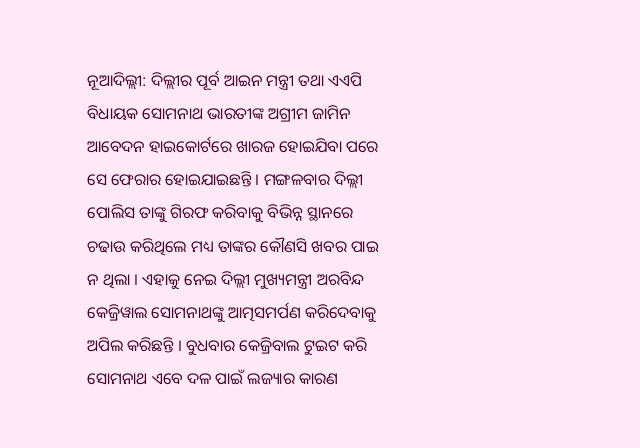ନୂଆଦିଲ୍ଲୀ: ଦିଲ୍ଲୀର ପୂର୍ବ ଆଇନ ମନ୍ତ୍ରୀ ତଥା ଏଏପି ବିଧାୟକ ସୋମନାଥ ଭାରତୀଙ୍କ ଅଗ୍ରୀମ ଜାମିନ ଆବେଦନ ହାଇକୋର୍ଟରେ ଖାରଜ ହୋଇଯିବା ପରେ ସେ ଫେରାର ହୋଇଯାଇଛନ୍ତି । ମଙ୍ଗଳବାର ଦିଲ୍ଲୀ ପୋଲିସ ତାଙ୍କୁ ଗିରଫ କରିବାକୁ ବିଭିନ୍ନ ସ୍ଥାନରେ ଚଢାଉ କରିଥିଲେ ମଧ୍ୟ ତାଙ୍କର କୌଣସି ଖବର ପାଇ ନ ଥିଲା । ଏହାକୁ ନେଇ ଦିଲ୍ଲୀ ମୁଖ୍ୟମନ୍ତ୍ରୀ ଅରବିନ୍ଦ କେଜ୍ରିୱାଲ ସୋମନାଥଙ୍କୁ ଆତ୍ମସମର୍ପଣ କରିଦେବାକୁ ଅପିଲ କରିଛନ୍ତି । ବୁଧବାର କେଜ୍ରିବାଲ ଟୁଇଟ କରି ସୋମନାଥ ଏବେ ଦଳ ପାଇଁ ଲଜ୍ୟାର କାରଣ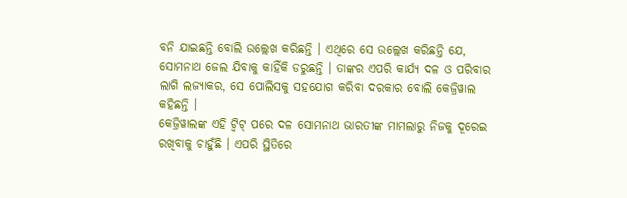ବନି ଯାଇଛନ୍ତି ବୋଲି ଉଲ୍ଲେଖ କରିଛନ୍ତି । ଏଥିରେ ସେ ଉଲ୍ଲେଖ କରିଛନ୍ତି ଯେ, ସୋମନାଥ ଜେଲ ଯିବାକୁ କାହିଁକି ଡରୁଛନ୍ତି । ତାଙ୍କର ଏପରି କାର୍ଯ୍ୟ ଦଳ ଓ ପରିବାର ଲାଗି ଲଜ୍ୟାକର, ସେ ପୋଲିସକୁ ସହଯୋଗ କରିବା ଦରକାର ବୋଲି କେଜ୍ରିୱାଲ କହିଛନ୍ତି ।
କେଜ୍ରିୱାଲଙ୍କ ଏହି ଟ୍ୱିଟ୍ ପରେ ଦଳ ସୋମନାଥ ଭାରତୀଙ୍କ ମାମଲାରୁ ନିଜକୁ ଦୂରେଇ ରଖିବାକୁ ଚାହୁଁଛି । ଏପରି ସ୍ଥିତିରେ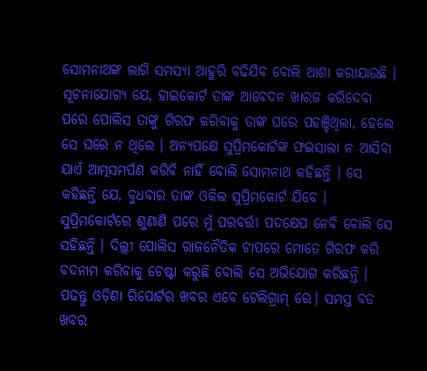ସୋମନାଥଙ୍କ ଲାଗି ସମସ୍ୟା ଆହୁରି ବଢିଯିବ ବୋଲି ଆଶା କରାଯାଉଛି । ସୂଚନାଯୋଗ୍ୟ ଯେ, ହାଇକୋର୍ଟ ତାଙ୍କ ଆବେଦନ ଖାରଜ କରିଦେବା ପରେ ପୋଲିସ ତାଙ୍କୁ ଗିରଫ କରିବାକୁ ତାଙ୍କ ଘରେ ପହଞ୍ଚିଥିଲା, ହେଲେ ସେ ଘରେ ନ ଥିଲେ । ଅନ୍ୟପକ୍ଷେ ସୁପ୍ରିମକୋର୍ଟଙ୍କ ଫଇସାଲା ନ ଆସିବା ଯାଏଁ ଆତ୍ମସମର୍ପଣ କରିବି ନାହିଁ ବୋଲି ସୋମନାଥ କହିଛନ୍ତି । ସେ କହିଛନ୍ତି ଯେ, ବୁଧବାର ତାଙ୍କ ଓକିଲ ସୁପ୍ରିମକୋର୍ଟ ଯିବେ । ସୁପ୍ରିମକୋର୍ଟରେ ଶୁଣାଣି ପରେ ମୁଁ ପରବର୍ତ୍ତୀ ପଦକ୍ଷେପ ନେବି ବୋଲି ସେ ସହିଛନ୍ତି । ଦିଲ୍ଲୀ ପୋଲିସ ରାଜନୈତିକ ଚାପରେ ମୋତେ ଗିରଫ କରି ବଦନାମ କରିବାକୁ ଚେଷ୍ଟା କରୁଛି ବୋଲି ସେ ଅଭିଯୋଗ କରିଛନ୍ତି ।
ପଢନ୍ତୁ ଓଡ଼ିଶା ରିପୋର୍ଟର ଖବର ଏବେ ଟେଲିଗ୍ରାମ୍ ରେ। ସମସ୍ତ ବଡ ଖବର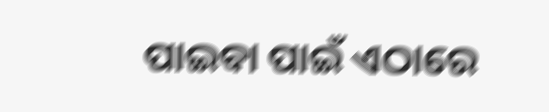ପାଇବା ପାଇଁ ଏଠାରେ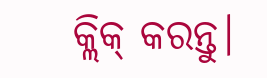କ୍ଲିକ୍ କରନ୍ତୁ।